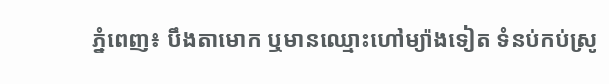ភ្នំពេញ៖ បឹងតាមោក ឬមានឈ្មោះហៅម្យ៉ាងទៀត ទំនប់កប់ស្រូ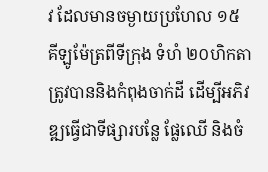វ ដែលមានចម្ងាយប្រហែល ១៥ គីឡូម៉ែត្រពីទីក្រុង ទំហំ ២០ហិកតា ត្រូវបាននិងកំពុងចាក់ដី ដើម្បីអភិវឌ្ឍធ្វើជាទីផ្សារបន្លែ ផ្លែឈើ និងចំ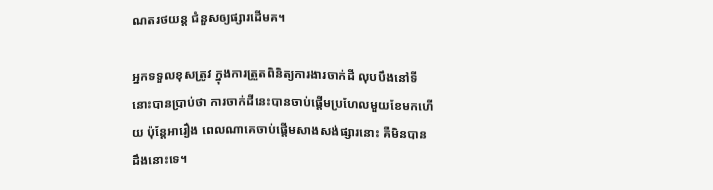ណតរថយន្ត ជំនួសឲ្យផ្សារដើមគ។

អ្នកទទួលខុសត្រូវ ក្នុងការត្រួតពិនិត្យការងារចាក់ដី លុបបឹងនៅទីនោះបានប្រាប់ថា ការចាក់ដីនេះបានចាប់ផ្តើមប្រហែលមួយខែមកហើយ ប៉ុន្តែអារឿង ពេលណាគេចាប់ផ្តើមសាងសង់ផ្សារនោះ គឺមិនបានដឹងនោះទេ។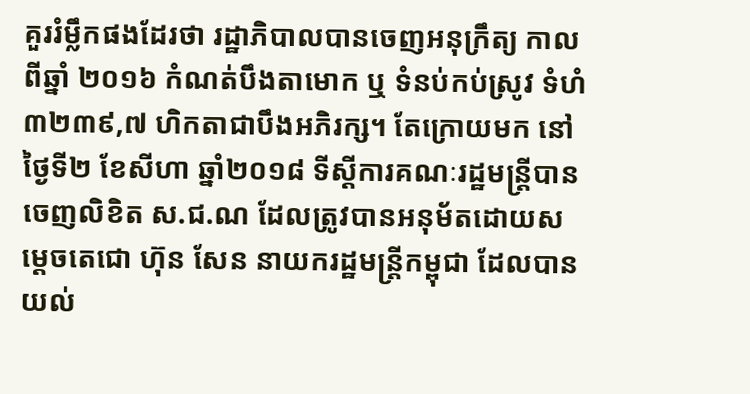គួររំម្លឹកផងដែរថា រដ្ឋាភិបាលបានចេញអនុក្រឹត្យ កាលពីឆ្នាំ ២០១៦ កំណត់បឹងតាមោក ឬ ទំនប់កប់ស្រូវ ទំហំ ៣២៣៩,៧ ហិកតាជាបឹងអភិរក្ស។ តែក្រោយមក នៅថ្ងៃទី២ ខែសីហា ឆ្នាំ២០១៨ ទីស្ដីការគណៈរដ្ឋមន្ត្រីបានចេញលិខិត ស.ជ.ណ ដែលត្រូវបានអនុម័តដោយសម្ដេចតេជោ ហ៊ុន សែន នាយករដ្ឋមន្ត្រីកម្ពុជា ដែលបានយល់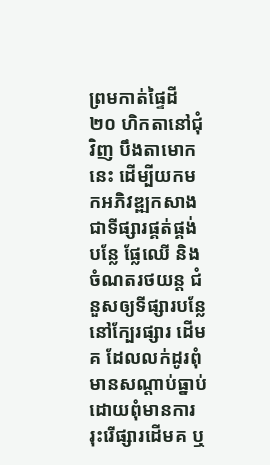ព្រមកាត់ផ្ទៃដី ២០ ហិកតានៅជុំវិញ បឹងតាមោក នេះ ដើម្បីយកមកអភិវឌ្ឍកសាងជាទីផ្សារផ្គត់ផ្គង់បន្លែ ផ្លែឈើ និងចំណតរថយន្ត ជំនួសឲ្យទីផ្សារបន្លែ នៅក្បែរផ្សារ ដើមគ ដែលលក់ដូរពុំមានសណ្ដាប់ធ្នាប់ ដោយពុំមានការរុះរើផ្សារដើមគ ឬ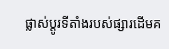ផ្លាស់ប្តូរទីតាំងរបស់ផ្សារដើមគ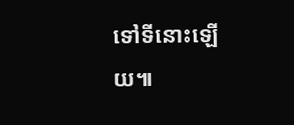ទៅទីនោះឡើយ៕